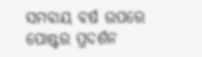ସମବାୟ ବର୍ଷ ଉପରେ ପୋଷ୍ଟର ପ୍ରଦର୍ଶନ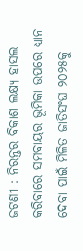ଜଟଣୀ : ନିରନ୍ତର ବିକାଶ ଲକ୍ଷ୍ୟ ହାସଲ କରିବାରେ ସମବାୟର ଭୂମିକା ଉପରେ ଧ୍ୟାନ ଦେବା ପାଇଁ ମିଳିତ ଜାତିସଂଘ ୨୦୨୫କୁ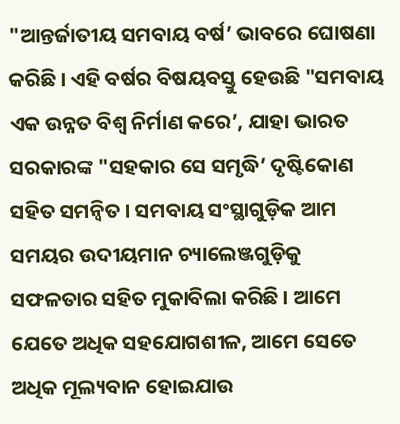"ଆନ୍ତର୍ଜାତୀୟ ସମବାୟ ବର୍ଷ’ ଭାବରେ ଘୋଷଣା କରିଛି । ଏହି ବର୍ଷର ବିଷୟବସ୍ତୁ ହେଉଛି "ସମବାୟ ଏକ ଉନ୍ନତ ବିଶ୍ୱ ନିର୍ମାଣ କରେ’, ଯାହା ଭାରତ ସରକାରଙ୍କ "ସହକାର ସେ ସମୃଦ୍ଧି’ ଦୃଷ୍ଟିକୋଣ ସହିତ ସମନ୍ୱିତ । ସମବାୟ ସଂସ୍ଥାଗୁଡ଼ିକ ଆମ ସମୟର ଉଦୀୟମାନ ଚ୍ୟାଲେଞ୍ଜଗୁଡ଼ିକୁ ସଫଳତାର ସହିତ ମୁକାବିଲା କରିଛି । ଆମେ ଯେତେ ଅଧିକ ସହଯୋଗଶୀଳ, ଆମେ ସେତେ ଅଧିକ ମୂଲ୍ୟବାନ ହୋଇଯାଉ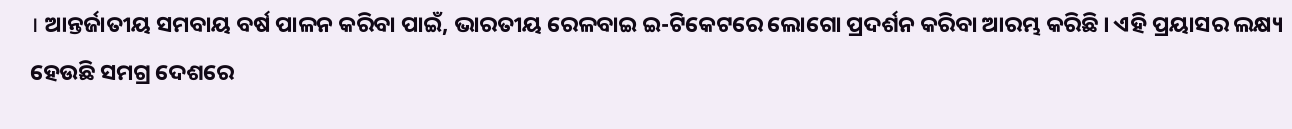। ଆନ୍ତର୍ଜାତୀୟ ସମବାୟ ବର୍ଷ ପାଳନ କରିବା ପାଇଁ, ଭାରତୀୟ ରେଳବାଇ ଇ-ଟିକେଟରେ ଲୋଗୋ ପ୍ରଦର୍ଶନ କରିବା ଆରମ୍ଭ କରିଛି । ଏହି ପ୍ରୟାସର ଲକ୍ଷ୍ୟ ହେଉଛି ସମଗ୍ର ଦେଶରେ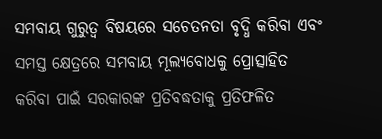ସମବାୟ ଗୁରୁତ୍ୱ ବିଷୟରେ ସଚେତନତା ବୃଦ୍ଧି କରିବା ଏବଂ ସମସ୍ତ କ୍ଷେତ୍ରରେ ସମବାୟ ମୂଲ୍ୟବୋଧକୁ ପ୍ରୋତ୍ସାହିତ କରିବା ପାଇଁ ସରକାରଙ୍କ ପ୍ରତିବଦ୍ଧତାକୁ ପ୍ରତିଫଳିତ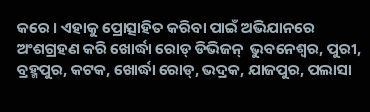କରେ । ଏହାକୁ ପ୍ରୋତ୍ସାହିତ କରିବା ପାଇଁ ଅଭିଯାନରେ ଅଂଶଗ୍ରହଣ କରି ଖୋର୍ଦ୍ଧା ରୋଡ୍ ଡିଭିଜନ୍  ଭୁବନେଶ୍ୱର, ପୁରୀ, ବ୍ରହ୍ମପୁର, କଟକ, ଖୋର୍ଦ୍ଧା ରୋଡ୍, ଭଦ୍ରକ, ଯାଜପୁର, ପଲାସା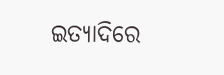ଇତ୍ୟାଦିରେ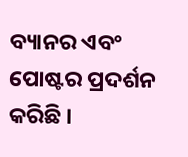ବ୍ୟାନର ଏବଂ ପୋଷ୍ଟର ପ୍ରଦର୍ଶନ କରିଛି ।